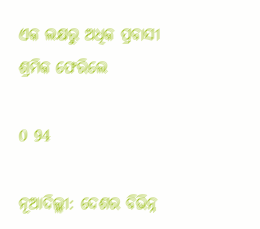ଏକ ଲକ୍ଷରୁ ଅଧିକ ପ୍ରବାସୀ ଶ୍ରମିକ ଫେରିଲେ

0 94

ନୂଆଦିଲ୍ଲୀ: ଦେଶର ବିଭିନ୍ନ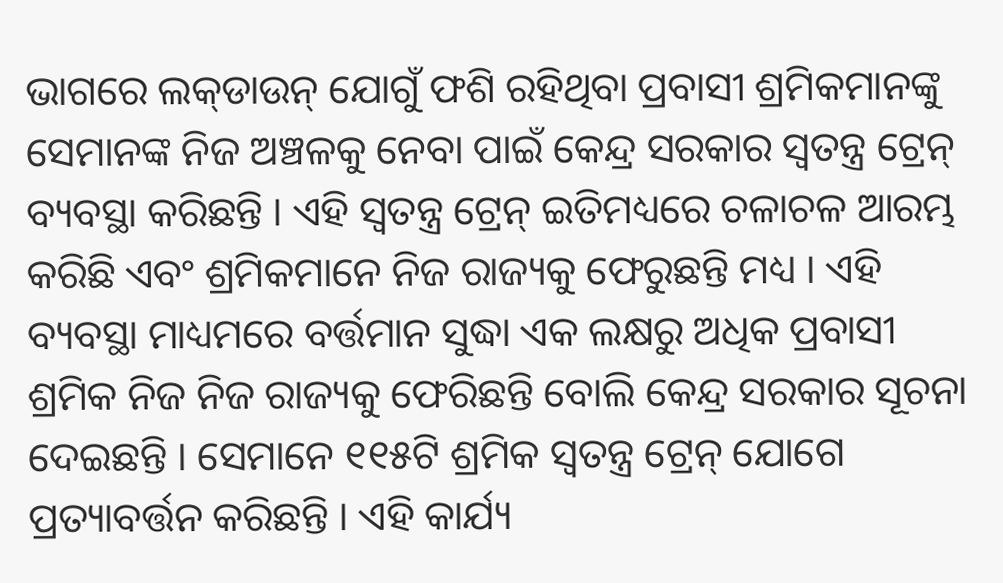ଭାଗରେ ଲକ୍‌ଡାଉନ୍ ଯୋଗୁଁ ଫଶି ରହିଥିବା ପ୍ରବାସୀ ଶ୍ରମିକମାନଙ୍କୁ ସେମାନଙ୍କ ନିଜ ଅଞ୍ଚଳକୁ ନେବା ପାଇଁ କେନ୍ଦ୍ର ସରକାର ସ୍ୱତନ୍ତ୍ର ଟ୍ରେନ୍ ବ୍ୟବସ୍ଥା କରିଛନ୍ତି । ଏହି ସ୍ୱତନ୍ତ୍ର ଟ୍ରେନ୍ ଇତିମଧ୍ୟରେ ଚଳାଚଳ ଆରମ୍ଭ କରିଛି ଏବଂ ଶ୍ରମିକମାନେ ନିଜ ରାଜ୍ୟକୁ ଫେରୁଛନ୍ତି ମଧ୍ୟ । ଏହି ବ୍ୟବସ୍ଥା ମାଧ୍ୟମରେ ବର୍ତ୍ତମାନ ସୁଦ୍ଧା ଏକ ଲକ୍ଷରୁ ଅଧିକ ପ୍ରବାସୀ ଶ୍ରମିକ ନିଜ ନିଜ ରାଜ୍ୟକୁ ଫେରିଛନ୍ତି ବୋଲି କେନ୍ଦ୍ର ସରକାର ସୂଚନା ଦେଇଛନ୍ତି । ସେମାନେ ୧୧୫ଟି ଶ୍ରମିକ ସ୍ୱତନ୍ତ୍ର ଟ୍ରେନ୍ ଯୋଗେ ପ୍ରତ୍ୟାବର୍ତ୍ତନ କରିଛନ୍ତି । ଏହି କାର୍ଯ୍ୟ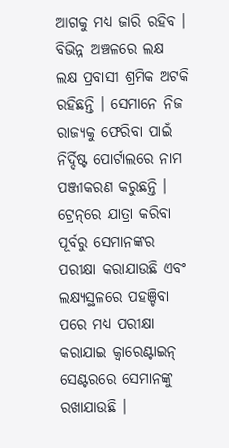ଆଗକୁ ମଧ୍ୟ ଜାରି ରହିବ । ବିଭିନ୍ନ ଅଞ୍ଚଳରେ ଲକ୍ଷ ଲକ୍ଷ ପ୍ରବାସୀ ଶ୍ରମିକ ଅଟକି ରହିଛନ୍ତି । ସେମାନେ ନିଜ ରାଜ୍ୟକୁ ଫେରିବା ପାଇଁ ନିର୍ଦ୍ଦିଷ୍ଟ ପୋର୍ଟାଲରେ ନାମ ପଞ୍ଜୀକରଣ କରୁଛନ୍ତି । ଟ୍ରେନ୍‌ରେ ଯାତ୍ରା କରିବା ପୂର୍ବରୁ ସେମାନଙ୍କର ପରୀକ୍ଷା କରାଯାଉଛି ଏବଂ ଲକ୍ଷ୍ୟସ୍ଥଳରେ ପହଞ୍ଚିବା ପରେ ମଧ୍ୟ ପରୀକ୍ଷା କରାଯାଇ କ୍ୱାରେଣ୍ଟାଇନ୍ ସେଣ୍ଟରରେ ସେମାନଙ୍କୁ ରଖାଯାଉଛି ।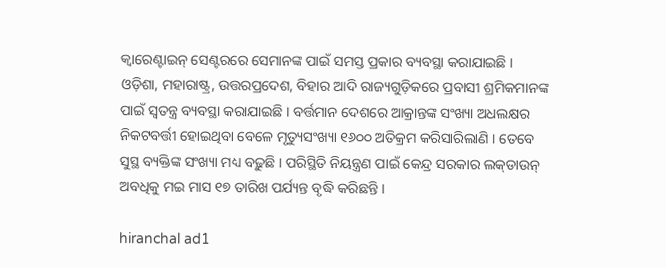କ୍ୱାରେଣ୍ଟାଇନ୍ ସେଣ୍ଟରରେ ସେମାନଙ୍କ ପାଇଁ ସମସ୍ତ ପ୍ରକାର ବ୍ୟବସ୍ଥା କରାଯାଇଛି । ଓଡ଼ିଶା, ମହାରାଷ୍ଟ୍ର, ଉତ୍ତରପ୍ରଦେଶ, ବିହାର ଆଦି ରାଜ୍ୟଗୁଡ଼ିକରେ ପ୍ରବାସୀ ଶ୍ରମିକମାନଙ୍କ ପାଇଁ ସ୍ୱତନ୍ତ୍ର ବ୍ୟବସ୍ଥା କରାଯାଇଛି । ବର୍ତ୍ତମାନ ଦେଶରେ ଆକ୍ରାନ୍ତଙ୍କ ସଂଖ୍ୟା ଅଧଲକ୍ଷର ନିକଟବର୍ତ୍ତୀ ହୋଇଥିବା ବେଳେ ମୃତ୍ୟୁସଂଖ୍ୟା ୧୬୦୦ ଅତିକ୍ରମ କରିସାରିଲାଣି । ତେବେ ସୁସ୍ଥ ବ୍ୟକ୍ତିଙ୍କ ସଂଖ୍ୟା ମଧ୍ୟ ବଢ଼ୁଛି । ପରିସ୍ଥିତି ନିୟନ୍ତ୍ରଣ ପାଇଁ କେନ୍ଦ୍ର ସରକାର ଲକ୍‌ଡାଉନ୍ ଅବଧିକୁ ମଇ ମାସ ୧୭ ତାରିଖ ପର୍ଯ୍ୟନ୍ତ ବୃଦ୍ଧି କରିଛନ୍ତି ।

hiranchal ad1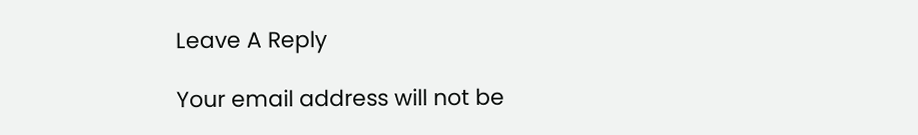Leave A Reply

Your email address will not be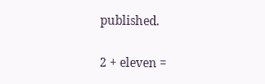published.

2 + eleven =